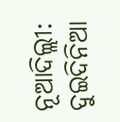ନୂଆଦିଲ୍ଲୀ: ଦୁଇଦିନିଆ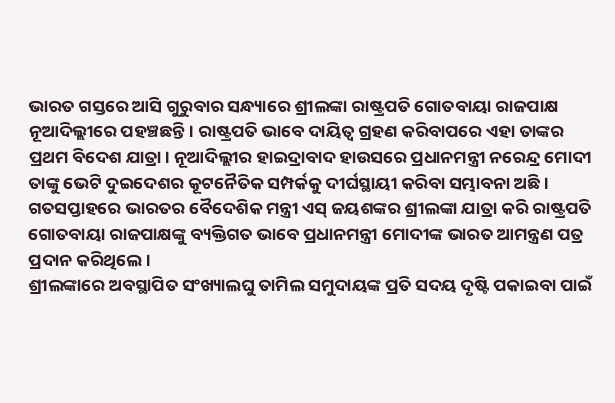ଭାରତ ଗସ୍ତରେ ଆସି ଗୁରୁବାର ସନ୍ଧ୍ୟାରେ ଶ୍ରୀଲଙ୍କା ରାଷ୍ଟ୍ରପତି ଗୋତବାୟା ରାଜପାକ୍ଷ ନୂଆଦିଲ୍ଲୀରେ ପହଞ୍ଚଛନ୍ତି। ରାଷ୍ଟ୍ରପତି ଭାବେ ଦାୟିତ୍ୱ ଗ୍ରହଣ କରିବାପରେ ଏହା ତାଙ୍କର ପ୍ରଥମ ବିଦେଶ ଯାତ୍ରା। ନୂଆଦିଲ୍ଲୀର ହାଇଦ୍ରାବାଦ ହାଉସରେ ପ୍ରଧାନମନ୍ତ୍ରୀ ନରେନ୍ଦ୍ର ମୋଦୀ ତାଙ୍କୁ ଭେଟି ଦୁଇଦେଶର କୂଟନୈତିକ ସମ୍ପର୍କକୁ ଦୀର୍ଘସ୍ଥାୟୀ କରିବା ସମ୍ଭାବନା ଅଛି। ଗତସପ୍ତାହରେ ଭାରତର ବୈଦେଶିକ ମନ୍ତ୍ରୀ ଏସ୍ ଜୟଶଙ୍କର ଶ୍ରୀଲଙ୍କା ଯାତ୍ରା କରି ରାଷ୍ଟ୍ରପତି ଗୋତବାୟା ରାଜପାକ୍ଷଙ୍କୁ ବ୍ୟକ୍ତିଗତ ଭାବେ ପ୍ରଧାନମନ୍ତ୍ରୀ ମୋଦୀଙ୍କ ଭାରତ ଆମନ୍ତ୍ରଣ ପତ୍ର ପ୍ରଦାନ କରିଥିଲେ।
ଶ୍ରୀଲଙ୍କାରେ ଅବସ୍ଥାପିତ ସଂଖ୍ୟାଲଘୁ ତାମିଲ ସମୁଦାୟଙ୍କ ପ୍ରତି ସଦୟ ଦୃଷ୍ଟି ପକାଇବା ପାଇଁ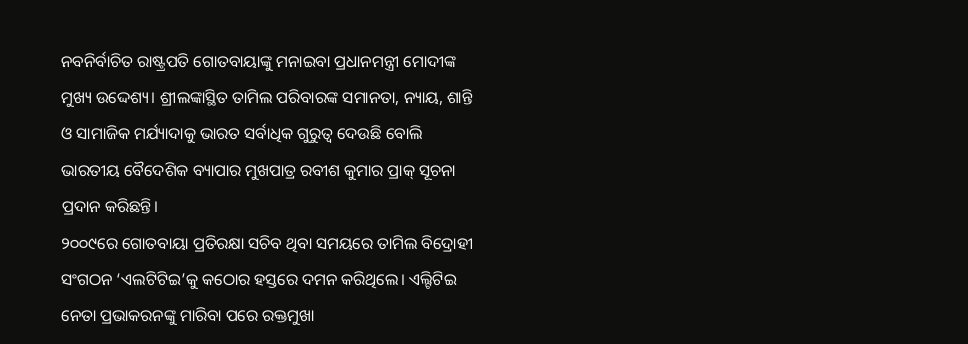ନବନିର୍ବାଚିତ ରାଷ୍ଟ୍ରପତି ଗୋତବାୟାଙ୍କୁ ମନାଇବା ପ୍ରଧାନମନ୍ତ୍ରୀ ମୋଦୀଙ୍କ ମୁଖ୍ୟ ଉଦ୍ଦେଶ୍ୟ। ଶ୍ରୀଲଙ୍କାସ୍ଥିତ ତାମିଲ ପରିବାରଙ୍କ ସମାନତା, ନ୍ୟାୟ, ଶାନ୍ତି ଓ ସାମାଜିକ ମର୍ଯ୍ୟାଦାକୁ ଭାରତ ସର୍ବାଧିକ ଗୁରୁତ୍ୱ ଦେଉଛି ବୋଲି ଭାରତୀୟ ବୈଦେଶିକ ବ୍ୟାପାର ମୁଖପାତ୍ର ରବୀଶ କୁମାର ପ୍ରାକ୍ ସୂଚନା ପ୍ରଦାନ କରିଛନ୍ତି।
୨୦୦୯ରେ ଗୋତବାୟା ପ୍ରତିରକ୍ଷା ସଚିବ ଥିବା ସମୟରେ ତାମିଲ ବିଦ୍ରୋହୀ ସଂଗଠନ ‘ଏଲଟିଟିଇ’କୁ କଠୋର ହସ୍ତରେ ଦମନ କରିଥିଲେ। ଏଲ୍ଟିଟିଇ ନେତା ପ୍ରଭାକରନଙ୍କୁ ମାରିବା ପରେ ରକ୍ତମୁଖା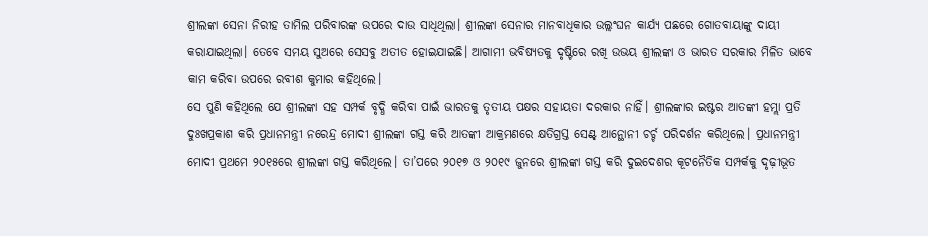ଶ୍ରୀଲଙ୍କା ସେନା ନିରୀହ ତାମିଲ ପରିବାରଙ୍କ ଉପରେ ଦାଉ ସାଧିଥିଲା। ଶ୍ରୀଲଙ୍କା ସେନାର ମାନବାଧିକାର ଉଲ୍ଲଂଘନ କାର୍ଯ୍ୟ ପଛରେ ଗୋତବାୟାଙ୍କୁ ଦାୟୀ କରାଯାଇଥିଲା। ତେବେ ସମୟ ସୁଅରେ ସେସବୁ ଅତୀତ ହୋଇଯାଇଛି। ଆଗାମୀ ଭବିଷ୍ୟତକୁ ଦୃଷ୍ଟିରେ ରଖି ଉଭୟ ଶ୍ରୀଲଙ୍କା ଓ ଭାରତ ସରକାର ମିଳିତ ଭାବେ କାମ କରିବା ଉପରେ ରବୀଶ କୁମାର କହିଥିଲେ।
ସେ ପୁଣି କହିଥିଲେ ଯେ ଶ୍ରୀଲଙ୍କା ସହ ସମ୍ପର୍କ ବୃଦ୍ଧି କରିବା ପାଇଁ ଭାରତକୁ ତୃତୀୟ ପକ୍ଷର ସହାୟତା ଦରକାର ନାହିଁ। ଶ୍ରୀଲଙ୍କାର ଇଷ୍ଟର ଆତଙ୍କୀ ହମ୍ଲା ପ୍ରତି ଦୁଃଖପ୍ରକାଶ କରି ପ୍ରଧାନମନ୍ତ୍ରୀ ନରେନ୍ଦ୍ର ମୋଦୀ ଶ୍ରୀଲଙ୍କା ଗସ୍ତ କରି ଆତଙ୍କୀ ଆକ୍ରମଣରେ କ୍ଷତିଗ୍ରସ୍ତ ସେଣ୍ଟ୍ ଆନ୍ଥୋନୀ ଚର୍ଚ୍ଚ ପରିଦର୍ଶନ କରିଥିଲେ। ପ୍ରଧାନମନ୍ତ୍ରୀ ମୋଦୀ ପ୍ରଥମେ ୨୦୧୫ରେ ଶ୍ରୀଲଙ୍କା ଗସ୍ତ କରିଥିଲେ। ତା’ପରେ ୨୦୧୭ ଓ ୨୦୧୯ ଜୁନରେ ଶ୍ରୀଲଙ୍କା ଗସ୍ତ କରି ଦୁଇଦେଶର କୂଟନୈତିକ ସମ୍ପର୍କକୁ ଦୃଢ଼ୀଭୂତ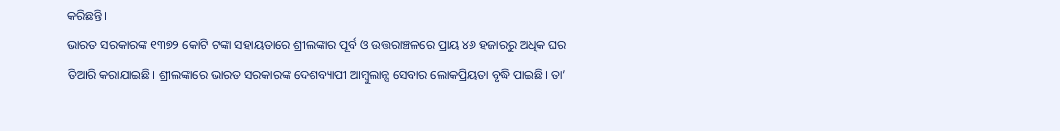କରିଛନ୍ତି।
ଭାରତ ସରକାରଙ୍କ ୧୩୭୨ କୋଟି ଟଙ୍କା ସହାୟତାରେ ଶ୍ରୀଲଙ୍କାର ପୂର୍ବ ଓ ଉତ୍ତରାଞ୍ଚଳରେ ପ୍ରାୟ ୪୬ ହଜାରରୁ ଅଧିକ ଘର ତିଆରି କରାଯାଇଛି। ଶ୍ରୀଲଙ୍କାରେ ଭାରତ ସରକାରଙ୍କ ଦେଶବ୍ୟାପୀ ଆମ୍ବୁଲାନ୍ସ ସେବାର ଲୋକପ୍ରିୟତା ବୃଦ୍ଧି ପାଇଛି। ତା’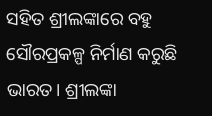ସହିତ ଶ୍ରୀଲଙ୍କାରେ ବହୁ ସୌରପ୍ରକଳ୍ପ ନିର୍ମାଣ କରୁଛି ଭାରତ। ଶ୍ରୀଲଙ୍କା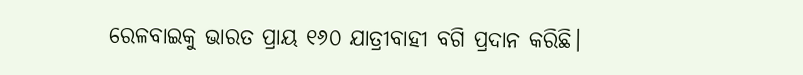ରେଳବାଇକୁ ଭାରତ ପ୍ରାୟ ୧୬୦ ଯାତ୍ରୀବାହୀ ବଗି ପ୍ରଦାନ କରିଛି।